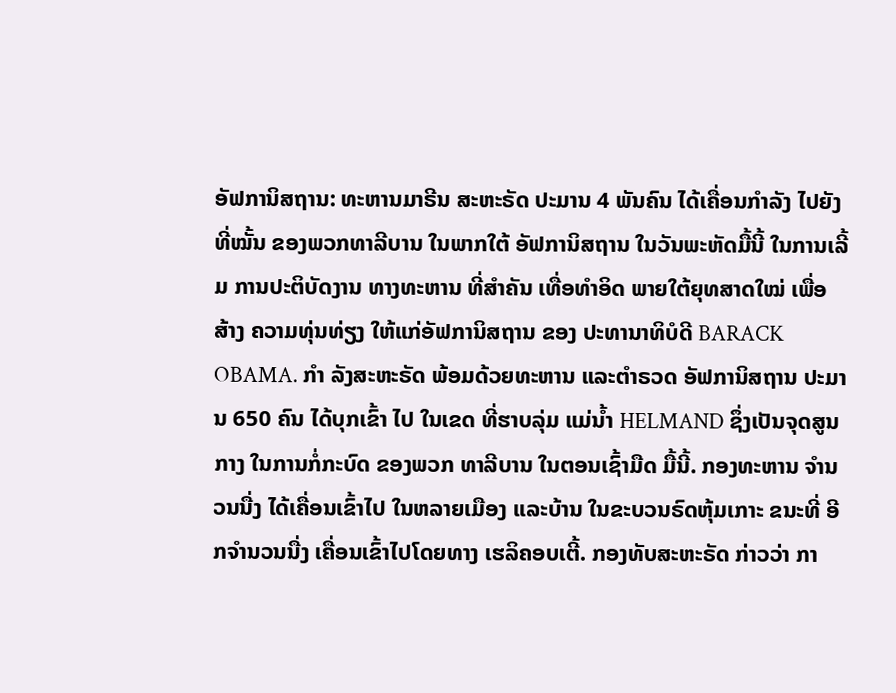ອັຟການິສຖານ: ທະຫານມາຣີນ ສະຫະຣັດ ປະມານ 4 ພັນຄົນ ໄດ້ເຄື່ອນກຳລັງ ໄປຍັງທີ່ໝັ້ນ ຂອງພວກທາລີບານ ໃນພາກໃຕ້ ອັຟການິສຖານ ໃນວັນພະຫັດມື້ນີ້ ໃນການເລີ້ມ ການປະຕິບັດງານ ທາງທະຫານ ທີ່ສຳຄັນ ເທື່ອທຳອິດ ພາຍໃຕ້ຍຸທສາດໃໝ່ ເພື່ອສ້າງ ຄວາມທຸ່ນທ່ຽງ ໃຫ້ແກ່ອັຟການິສຖານ ຂອງ ປະທານາທິບໍດີ BARACK OBAMA. ກຳ ລັງສະຫະຣັດ ພ້ອມດ້ວຍທະຫານ ແລະຕຳຣວດ ອັຟການິສຖານ ປະມານ 650 ຄົນ ໄດ້ບຸກເຂົ້າ ໄປ ໃນເຂດ ທີ່ຮາບລຸ່ມ ແມ່ນ້ຳ HELMAND ຊຶ່ງເປັນຈຸດສູນກາງ ໃນການກໍ່ກະບົດ ຂອງພວກ ທາລີບານ ໃນຕອນເຊົ້າມືດ ມື້ນີ້. ກອງທະຫານ ຈຳນວນນື່ງ ໄດ້ເຄື່ອນເຂົ້າໄປ ໃນຫລາຍເມືອງ ແລະບ້ານ ໃນຂະບວນຣົດຫຸ້ມເກາະ ຂນະທີ່ ອີກຈຳນວນນື່ງ ເຄື່ອນເຂົ້າໄປໂດຍທາງ ເຮລິຄອບເຕີ້. ກອງທັບສະຫະຣັດ ກ່າວວ່າ ກາ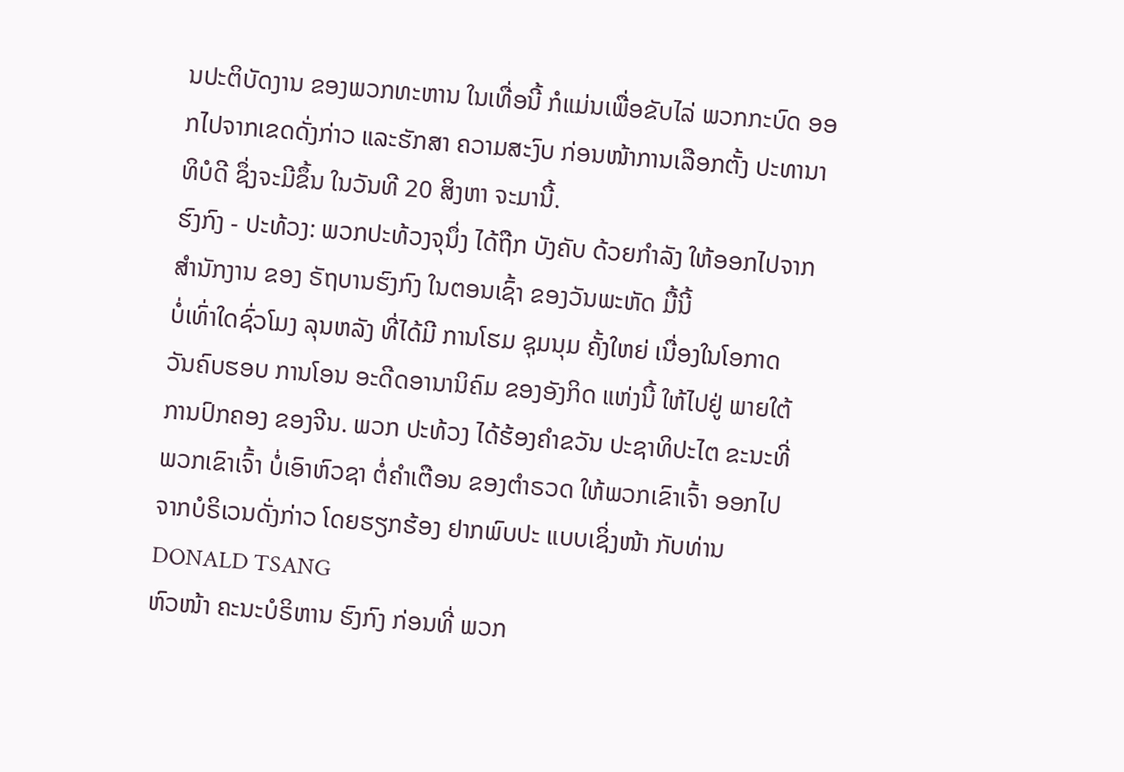ນປະຕິບັດງານ ຂອງພວກທະຫານ ໃນເທື່ອນີ້ ກໍແມ່ນເພື່ອຂັບໄລ່ ພວກກະບົດ ອອກໄປຈາກເຂດດັ່ງກ່າວ ແລະຮັກສາ ຄວາມສະງົບ ກ່ອນໜ້າການເລືອກຕັ້ງ ປະທານາທິບໍດີ ຊຶ່ງຈະມີຂຶ້ນ ໃນວັນທີ 20 ສິງຫາ ຈະມານີ້.
ຮົງກົງ - ປະທ້ວງ: ພວກປະທ້ວງຈຸນຶ່ງ ໄດ້ຖືກ ບັງຄັບ ດ້ວຍກຳລັງ ໃຫ້ອອກໄປຈາກ
ສຳນັກງານ ຂອງ ຣັຖບານຮົງກົງ ໃນຕອນເຊົ້າ ຂອງວັນພະຫັດ ມື້ນີ້
ບໍ່ເທົ່າໃດຊົ່ວໂມງ ລຸນຫລັງ ທີ່ໄດ້ມີ ການໂຮມ ຊຸມນຸມ ຄັ້ງໃຫຍ່ ເນື່ອງໃນໂອກາດ
ວັນຄົບຮອບ ການໂອນ ອະດີດອານານິຄົມ ຂອງອັງກິດ ແຫ່ງນີ້ ໃຫ້ໄປຢູ່ ພາຍໃຕ້
ການປົກຄອງ ຂອງຈີນ. ພວກ ປະທ້ວງ ໄດ້ຮ້ອງຄຳຂວັນ ປະຊາທິປະໄຕ ຂະນະທີ່
ພວກເຂົາເຈົ້າ ບໍ່ເອົາຫົວຊາ ຕໍ່ຄຳເຕືອນ ຂອງຕຳຣວດ ໃຫ້ພວກເຂົາເຈົ້າ ອອກໄປ
ຈາກບໍຣິເວນດັ່ງກ່າວ ໂດຍຮຽກຮ້ອງ ຢາກພົບປະ ແບບເຊິ່ງໜ້າ ກັບທ່ານ DONALD TSANG
ຫົວໜ້າ ຄະນະບໍຣິຫານ ຮົງກົງ ກ່ອນທີ່ ພວກ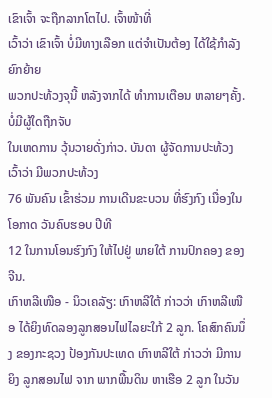ເຂົາເຈົ້າ ຈະຖືກລາກໂຕໄປ. ເຈົ້າໜ້າທີ່
ເວົ້າວ່າ ເຂົາເຈົ້າ ບໍ່ມີທາງເລືອກ ແຕ່ຈຳເປັນຕ້ອງ ໄດ້ໃຊ້ກຳລັງ ຍົກຍ້າຍ
ພວກປະທ້ວງຈຸນີ້ ຫລັງຈາກໄດ້ ທຳການເຕືອນ ຫລາຍໆຄັ້ງ. ບໍ່ມີຜູ້ໃດຖືກຈັບ
ໃນເຫດການ ວຸ້ນວາຍດັ່ງກ່າວ. ບັນດາ ຜູ້ຈັດການປະທ້ວງ ເວົ້າວ່າ ມີພວກປະທ້ວງ
76 ພັນຄົນ ເຂົ້າຮ່ວມ ການເດີນຂະບວນ ທີ່ຮົງກົງ ເນື່ອງໃນໂອກາດ ວັນຄົບຮອບ ປີທີ
12 ໃນການໂອນຮົງກົງ ໃຫ້ໄປຢູ່ ພາຍໃຕ້ ການປົກຄອງ ຂອງຈີນ.
ເກົາຫລີເໜືອ - ນິວເຄລັຽ: ເກົາຫລີໃຕ້ ກ່າວວ່າ ເກົາຫລີເໜືອ ໄດ້ຍິງທົດລອງລູກສອນໄຟໄລຍະໃກ້ 2 ລູກ. ໂຄສົກຄົນນຶ່ງ ຂອງກະຊວງ ປ້ອງກັນປະເທດ ເກົາຫລີໃຕ້ ກ່າວວ່າ ມີການຍິງ ລູກສອນໄຟ ຈາກ ພາກພື້ນດິນ ຫາເຮືອ 2 ລູກ ໃນວັນ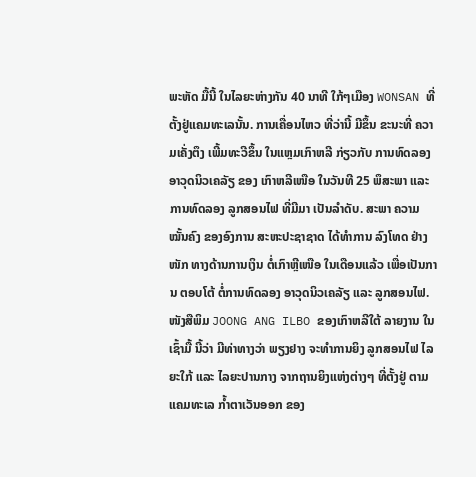ພະຫັດ ມື້ນີ້ ໃນໄລຍະຫ່າງກັນ 40 ນາທີ ໃກ້ໆເມືອງ WONSAN ທີ່ຕັ້ງຢູ່ແຄມທະເລນັ້ນ. ການເຄື່ອນໄຫວ ທີ່ວ່ານີ້ ມີຂຶ້ນ ຂະນະທີ່ ຄວາມເຄັ່ງຕຶງ ເພີ້ມທະວີຂຶ້ນ ໃນແຫຼມເກົາຫລີ ກ່ຽວກັບ ການທົດລອງ ອາວຸດນິວເຄລັຽ ຂອງ ເກົາຫລີເໜືອ ໃນວັນທີ 25 ພຶສະພາ ແລະ ການທົດລອງ ລູກສອນໄຟ ທີ່ມີມາ ເປັນລຳດັບ. ສະພາ ຄວາມໝັ້ນຄົງ ຂອງອົງການ ສະຫະປະຊາຊາດ ໄດ້ທຳການ ລົງໂທດ ຢ່າງໜັກ ທາງດ້ານການເງິນ ຕໍ່ເກົາຫຼີເໜືອ ໃນເດືອນແລ້ວ ເພື່ອເປັນການ ຕອບໂຕ້ ຕໍ່ການທົດລອງ ອາວຸດນິວເຄລັຽ ແລະ ລູກສອນໄຟ. ໜັງສືພິມ JOONG ANG ILBO ຂອງເກົາຫລີໃຕ້ ລາຍງານ ໃນເຊົ້າມື້ ນີ້ວ່າ ມີທ່າທາງວ່າ ພຽງຢາງ ຈະທຳການຍິງ ລູກສອນໄຟ ໄລຍະໃກ້ ແລະ ໄລຍະປານກາງ ຈາກຖານຍິງແຫ່ງຕ່າງໆ ທີ່ຕັ້ງຢູ່ ຕາມແຄມທະເລ ກ້ຳຕາເວັນອອກ ຂອງ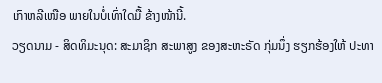ເກົາຫລີເໜືອ ພາຍໃນບໍ່ເທົ່າໃດມື້ ຂ້າງໜ້ານີ້.
ວຽດນາມ - ສິດທິມະນຸດ: ສະມາຊິກ ສະພາສູງ ຂອງສະຫະຣັດ ກຸ່ມນຶ່ງ ຮຽກຮ້ອງໃຫ້ ປະທາ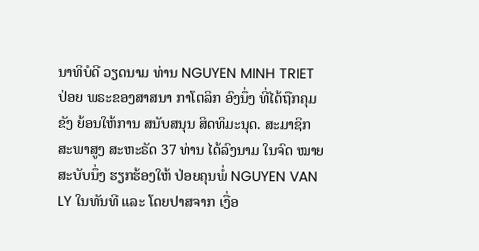ນາທິບໍດີ ວຽດນາມ ທ່ານ NGUYEN MINH TRIET ປ່ອຍ ພຣະຂອງສາສນາ ກາໂຕລິກ ອົງນຶ່ງ ທີ່ໄດ້ຖືກຄຸມຂັງ ຍ້ອນໃຫ້ການ ສນັບສນຸນ ສິດທິມະນຸດ. ສະມາຊິກ ສະພາສູງ ສະຫະຣັດ 37 ທ່ານ ໄດ້ລົງນາມ ໃນຈົດ ໝາຍສະບັບນຶ່ງ ຮຽກຮ້ອງໃຫ້ ປ່ອຍຄຸນພໍ່ NGUYEN VAN LY ໃນທັນທີ ແລະ ໂດຍປາສຈາກ ເງື່ອ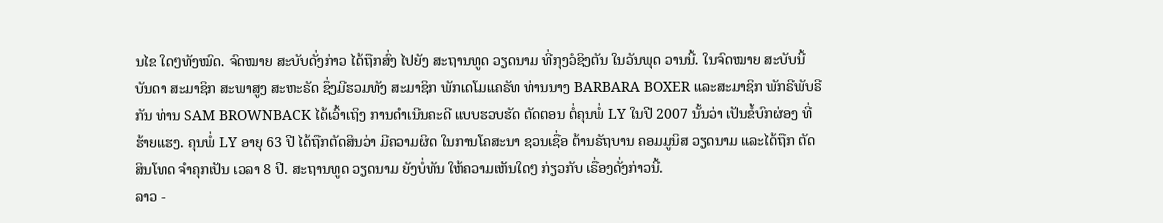ນໄຂ ໃດໆທັງໝົດ. ຈົດໝາຍ ສະບັບດັ່ງກ່າວ ໄດ້ຖືກສົ່ງ ໄປຍັງ ສະຖານທູດ ວຽດນາມ ທີ່ກຸງວໍຊິງຕັນ ໃນວັນພຸດ ວານນີ້. ໃນຈົດໝາຍ ສະບັບນີ້ ບັນດາ ສະມາຊິກ ສະພາສູງ ສະຫະຣັດ ຊຶ່ງມີຮວມທັງ ສະມາຊິກ ພັກເດໂມແຄຣັທ ທ່ານນາງ BARBARA BOXER ແລະສະມາຊິກ ພັກຣີພັບຣີກັນ ທ່ານ SAM BROWNBACK ໄດ້ເວົ້າເຖິງ ການດຳເນີນຄະດີ ແບບຮວບຮັດ ຕັດຕອນ ຕໍ່ຄຸນພໍ່ LY ໃນປີ 2007 ນັ້ນວ່າ ເປັນຂໍ້ບົກຜ່ອງ ທີ່ຮ້າຍແຮງ. ຄຸນພໍ່ LY ອາຍຸ 63 ປີ ໄດ້ຖືກຕັດສິນວ່າ ມີຄວາມຜິດ ໃນການໂຄສະນາ ຊວນເຊື່ອ ຕ້ານຣັຖບານ ຄອມມູນິສ ວຽດນາມ ແລະໄດ້ຖືກ ຕັດສິນໂທດ ຈຳຄຸກເປັນ ເວລາ 8 ປີ. ສະຖານທູດ ວຽດນາມ ຍັງບໍ່ທັນ ໃຫ້ຄວາມເຫັນໃດໆ ກ່ຽວກັບ ເຣື່ອງດັ່ງກ່າວນີ້.
ລາວ -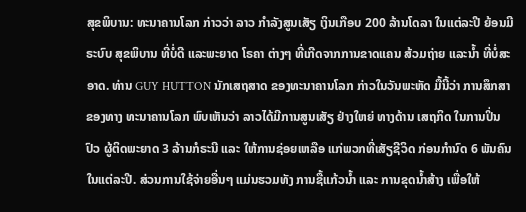ສຸຂພິບານ: ທະນາຄານໂລກ ກ່າວວ່າ ລາວ ກຳລັງສູນເສັຽ ເງິນເກືອບ 200 ລ້ານໂດລາ ໃນແຕ່ລະປີ ຍ້ອນມີຣະບົບ ສຸຂພິບານ ທີ່ບໍ່ດີ ແລະພະຍາດ ໂຣຄາ ຕ່າງໆ ທີ່ເກີດຈາກການຂາດແຄນ ສ້ວມຖ່າຍ ແລະນ້ຳ ທີ່ບໍ່ສະອາດ. ທ່ານ GUY HUTTON ນັກເສຖສາດ ຂອງທະນາຄານໂລກ ກ່າວໃນວັນພະຫັດ ມື້ນີ້ວ່າ ການສຶກສາ ຂອງທາງ ທະນາຄານໂລກ ພົບເຫັນວ່າ ລາວໄດ້ມີການສູນເສັຽ ຢ່າງໃຫຍ່ ທາງດ້ານ ເສຖກິດ ໃນການປິ່ນປົວ ຜູ້ຕິດພະຍາດ 3 ລ້ານກໍຣະນີ ແລະ ໃຫ້ການຊ່ອຍເຫລືອ ແກ່ພວກທີ່ເສັຽຊີວິດ ກ່ອນກຳນົດ 6 ພັນຄົນ ໃນແຕ່ລະປີ. ສ່ວນການໃຊ້ຈ່າຍອື່ນໆ ແມ່ນຮວມທັງ ການຊື້ແກ້ວນ້ຳ ແລະ ການຂຸດນ້ຳສ້າງ ເພື່ອໃຫ້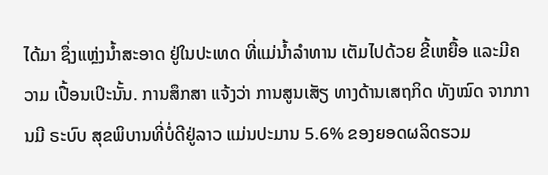ໄດ້ມາ ຊຶ່ງແຫຼ່ງນ້ຳສະອາດ ຢູ່ໃນປະເທດ ທີ່ແມ່ນ້ຳລຳທານ ເຕັມໄປດ້ວຍ ຂີ້ເຫຍື້ອ ແລະມີຄວາມ ເປື້ອນເປິະນັ້ນ. ການສຶກສາ ແຈ້ງວ່າ ການສູນເສັຽ ທາງດ້ານເສຖກິດ ທັງໝົດ ຈາກການມີ ຣະບົບ ສຸຂພິບານທີ່ບໍ່ດີຢູ່ລາວ ແມ່ນປະມານ 5.6% ຂອງຍອດຜລິດຮວມ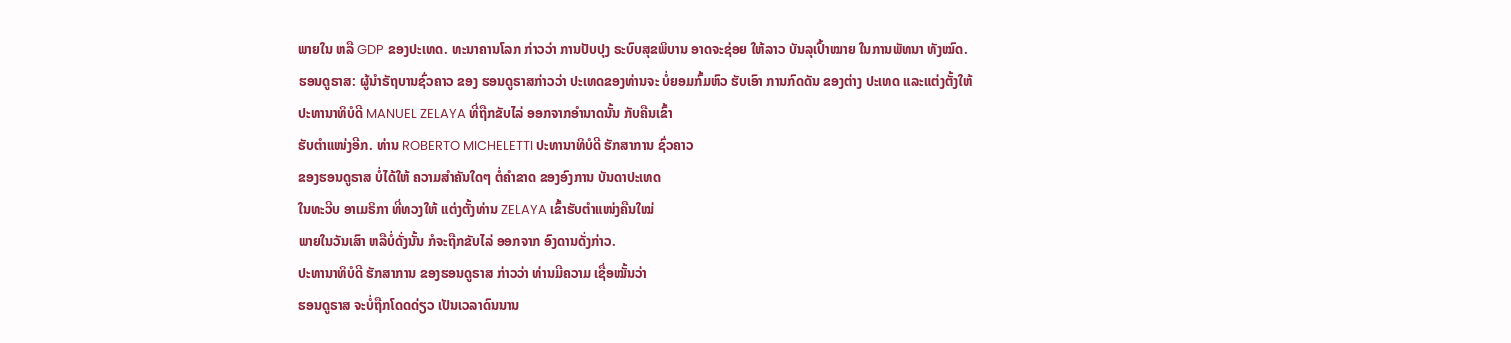ພາຍໃນ ຫລື GDP ຂອງປະເທດ. ທະນາຄານໂລກ ກ່າວວ່າ ການປັບປຸງ ຣະບົບສຸຂພິບານ ອາດຈະຊ່ອຍ ໃຫ້ລາວ ບັນລຸເປົ້າໝາຍ ໃນການພັທນາ ທັງໝົດ.
ຮອນດູຣາສ: ຜູ້ນຳຣັຖບານຊົ່ວຄາວ ຂອງ ຮອນດູຣາສກ່າວວ່າ ປະເທດຂອງທ່ານຈະ ບໍ່ຍອມກົ້ມຫົວ ຮັບເອົາ ການກົດດັນ ຂອງຕ່າງ ປະເທດ ແລະແຕ່ງຕັ້ງໃຫ້
ປະທານາທິບໍດີ MANUEL ZELAYA ທີ່ຖືກຂັບໄລ່ ອອກຈາກອຳນາດນັ້ນ ກັບຄືນເຂົ້າ
ຮັບຕຳແໜ່ງອີກ. ທ່ານ ROBERTO MICHELETTI ປະທານາທິບໍດີ ຮັກສາການ ຊົ່ວຄາວ
ຂອງຮອນດູຣາສ ບໍ່ໄດ້ໃຫ້ ຄວາມສຳຄັນໃດໆ ຕໍ່ຄຳຂາດ ຂອງອົງການ ບັນດາປະເທດ
ໃນທະວີບ ອາເມຣິກາ ທີ່ທວງໃຫ້ ແຕ່ງຕັ້ງທ່ານ ZELAYA ເຂົ້າຮັບຕຳແໜ່ງຄືນໃໝ່
ພາຍໃນວັນເສົາ ຫລືບໍ່ດັ່ງນັ້ນ ກໍຈະຖືກຂັບໄລ່ ອອກຈາກ ອົງດານດັ່ງກ່າວ.
ປະທານາທິບໍດີ ຮັກສາການ ຂອງຮອນດູຣາສ ກ່າວວ່າ ທ່ານມີຄວາມ ເຊື່ອໝັ້ນວ່າ
ຮອນດູຣາສ ຈະບໍ່ຖືກໂດດດ່ຽວ ເປັນເວລາດົນນານ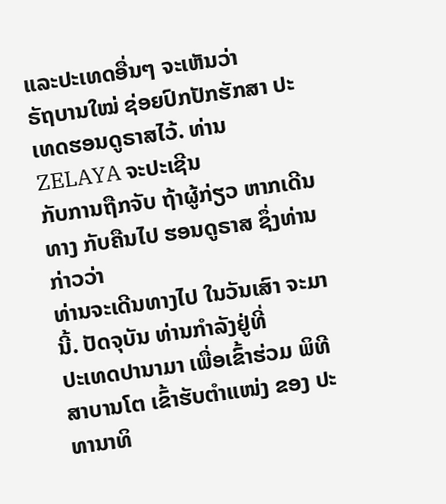ແລະປະເທດອື່ນໆ ຈະເຫັນວ່າ
ຣັຖບານໃໝ່ ຊ່ອຍປົກປັກຮັກສາ ປະເທດຮອນດູຣາສໄວ້. ທ່ານ ZELAYA ຈະປະເຊີນ
ກັບການຖືກຈັບ ຖ້າຜູ້ກ່ຽວ ຫາກເດີນທາງ ກັບຄືນໄປ ຮອນດູຣາສ ຊຶ່ງທ່ານກ່າວວ່າ
ທ່ານຈະເດີນທາງໄປ ໃນວັນເສົາ ຈະມານີ້. ປັດຈຸບັນ ທ່ານກຳລັງຢູ່ທີ່
ປະເທດປານາມາ ເພື່ອເຂົ້າຮ່ວມ ພິທີສາບານໂຕ ເຂົ້າຮັບຕຳແໜ່ງ ຂອງ ປະທານາທິ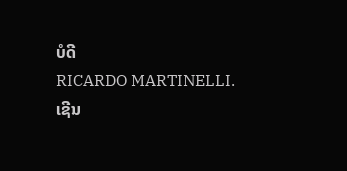ບໍດີ
RICARDO MARTINELLI.
ເຊີນ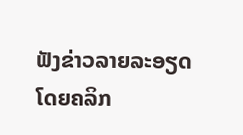ຟັງຂ່າວລາຍລະອຽດ ໂດຍຄລິກ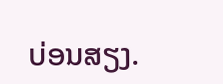ບ່ອນສຽງ.